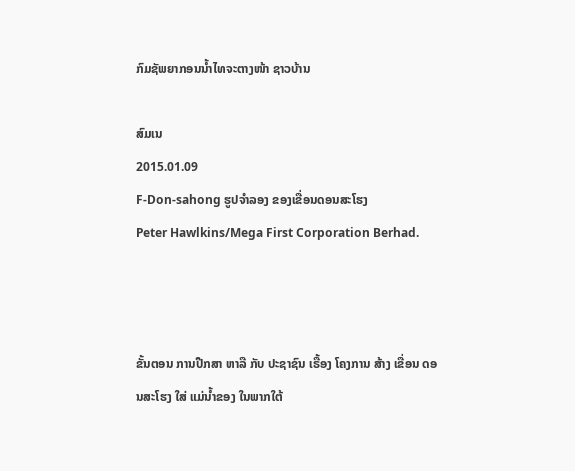ກົມຊັພຍາກອນນໍ້າໄທຈະຕາງໜ້າ ຊາວບ້ານ

ສົມເນ
2015.01.09
F-Don-sahong ຮູປຈໍາລອງ ຂອງເຂື່ອນດອນສະໂຮງ
Peter Hawlkins/Mega First Corporation Berhad.



ຂັ້ນຕອນ ການປືກສາ ຫາລື ກັບ ປະຊາຊົນ ເຣື້ອງ ໂຄງການ ສ້າງ ເຂື່ອນ ດອນສະໂຮງ ໃສ່ ແມ່ນໍ້າຂອງ ໃນພາກໃຕ້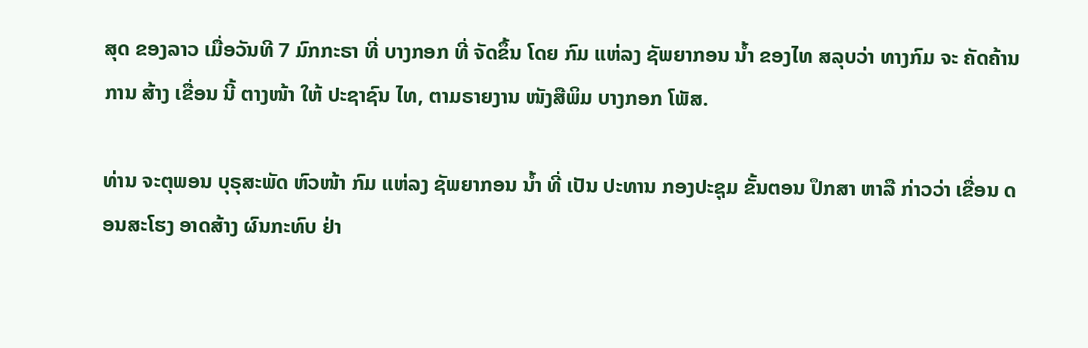ສຸດ ຂອງລາວ ເມື່ອວັນທີ 7 ມົກກະຣາ ທີ່ ບາງກອກ ທີ່ ຈັດຂຶ້ນ ໂດຍ ກົມ ແຫ່ລງ ຊັພຍາກອນ ນໍ້າ ຂອງໄທ ສລຸບວ່າ ທາງກົມ ຈະ ຄັດຄ້ານ ການ ສ້າງ ເຂື່ອນ ນີ້ ຕາງໜ້າ ໃຫ້ ປະຊາຊົນ ໄທ, ຕາມຣາຍງານ ໜັງສືພິມ ບາງກອກ ໂພັສ.

ທ່ານ ຈະຕຸພອນ ບຸຣຸສະພັດ ຫົວໜ້າ ກົມ ແຫ່ລງ ຊັພຍາກອນ ນໍ້າ ທີ່ ເປັນ ປະທານ ກອງປະຊຸມ ຂັ້ນຕອນ ປຶກສາ ຫາລື ກ່າວວ່າ ເຂື່ອນ ດອນສະໂຮງ ອາດສ້າງ ຜົນກະທົບ ຢ່າ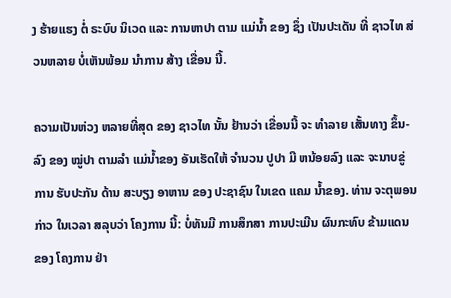ງ ຮ້າຍແຮງ ຕໍ່ ຣະບົບ ນິເວດ ແລະ ການຫາປາ ຕາມ ແມ່ນໍ້າ ຂອງ ຊຶ່ງ ເປັນປະເດັນ ທີ່ ຊາວໄທ ສ່ວນຫລາຍ ບໍ່ເຫັນພ້ອມ ນໍາການ ສ້າງ ເຂື່ອນ ນີ້.

ຄວາມເປັນຫ່ວງ ຫລາຍທີ່ສຸດ ຂອງ ຊາວໄທ ນັ້ນ ຢ້ານວ່າ ເຂື່ອນນີ້ ຈະ ທໍາລາຍ ເສັ້ນທາງ ຂຶ້ນ-ລົງ ຂອງ ໝູ່ປາ ຕາມລໍາ ແມ່ນໍ້າຂອງ ອັນເຮັດໃຫ້ ຈໍານວນ ປູປາ ມີ ຫນ້ອຍລົງ ແລະ ຈະນາບຂູ່ ການ ຮັບປະກັນ ດ້ານ ສະບຽງ ອາຫານ ຂອງ ປະຊາຊົນ ໃນເຂດ ແຄມ ນໍ້າຂອງ. ທ່ານ ຈະຕຸພອນ ກ່າວ ໃນເວລາ ສລຸບວ່າ ໂຄງການ ນີ້: ບໍ່ທັນມີ ການສຶກສາ ການປະເມີນ ຜົນກະທົບ ຂ້າມແດນ ຂອງ ໂຄງການ ຢ່າ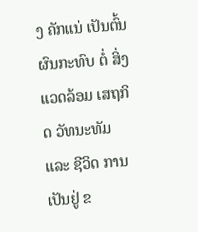ງ ຄັກແນ່ ເປັນຕົ້ນ ຜົນກະທົບ ຕໍ່ ສິ່ງ ແວດລ້ອມ ເສຖກິດ ວັທນະທັມ ແລະ ຊີວິດ ການເປັນຢູ່ ຂ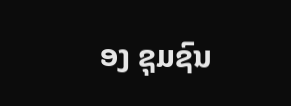ອງ ຊຸມຊົນ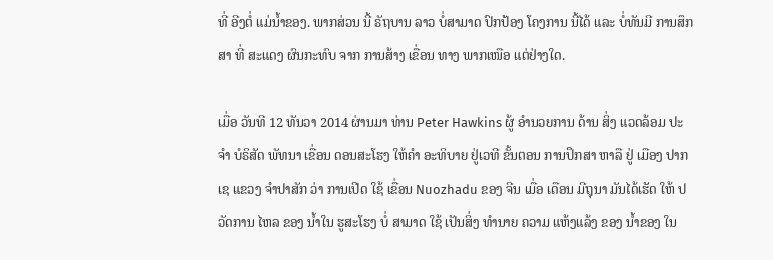ທີ່ ອີງຕໍ່ ແມ່ນໍ້າຂອງ. ພາກສ່ວນ ນີ້ ຣັຖບານ ລາວ ບໍ່ສາມາດ ປົກປ້ອງ ໂຄງການ ນີ້ໄດ້ ແລະ ບໍ່ທັນມີ ການສຶກສາ ທີ່ ສະແດງ ຜົນກະທົບ ຈາກ ການສ້າງ ເຂື່ອນ ທາງ ພາກເໜືອ ແຕ່ຢ່າງໃດ.

ເມື່ອ ວັນທີ 12 ທັນວາ 2014 ຜ່ານມາ ທ່ານ Peter Hawkins ຜູ້ ອໍານວຍການ ດ້ານ ສິ່ງ ແວດລ້ອມ ປະຈໍາ ບໍຣິສັດ ພັທນາ ເຂື່ອນ ດອນສະໂຮງ ໃຫ້ຄໍາ ອະທິບາຍ ຢູ່ເວທີ ຂັ້ນຕອນ ການປຶກສາ ຫາລື ຢູ່ ເມືອງ ປາກເຊ ແຂວງ ຈໍາປາສັກ ວ່າ ການເປີດ ໃຊ້ ເຂື່ອນ Nuozhadu ຂອງ ຈີນ ເມື່ອ ເດືອນ ມີຖຸນາ ມັນໄດ້ເຮັດ ໃຫ້ ປວັດການ ໄຫລ ຂອງ ນໍ້າໃນ ຮູສະໂຮງ ບໍ່ ສາມາດ ໃຊ້ ເປັນສິ່ງ ທໍານາຍ ຄວາມ ແຫ້ງແລ້ງ ຂອງ ນໍ້າຂອງ ໃນ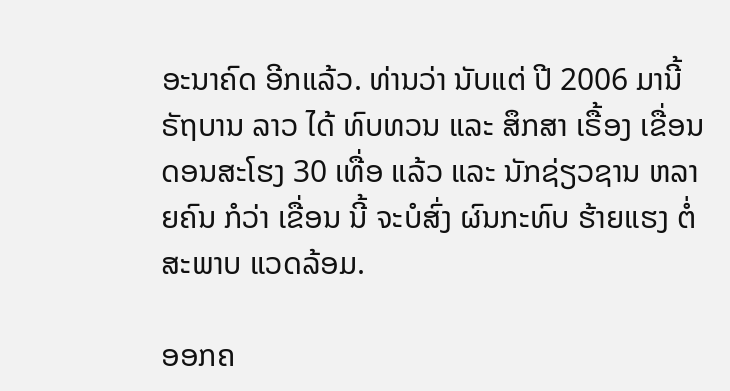ອະນາຄົດ ອີກແລ້ວ. ທ່ານວ່າ ນັບແຕ່ ປີ 2006 ມານີ້ ຣັຖບານ ລາວ ໄດ້ ທົບທວນ ແລະ ສຶກສາ ເຣື້ອງ ເຂື່ອນ ດອນສະໂຮງ 30 ເທື່ອ ແລ້ວ ແລະ ນັກຊ່ຽວຊານ ຫລາຍຄົນ ກໍວ່າ ເຂື່ອນ ນີ້ ຈະບໍສົ່ງ ຜົນກະທົບ ຮ້າຍແຮງ ຕໍ່ ສະພາບ ແວດລ້ອມ.

ອອກຄ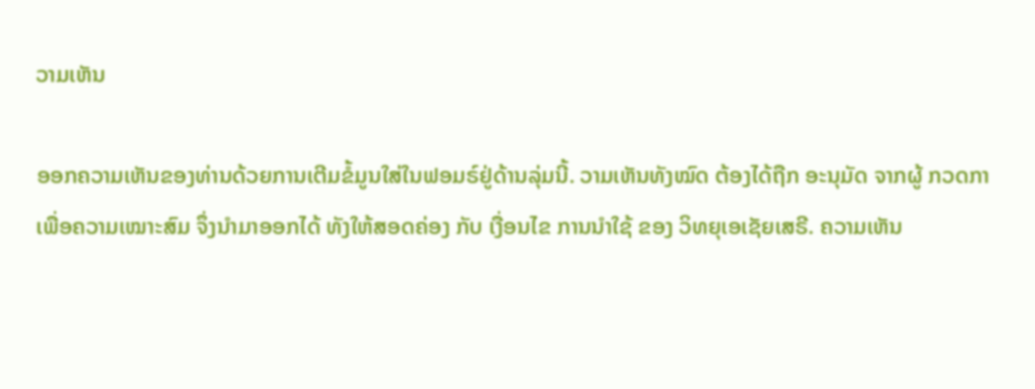ວາມເຫັນ

ອອກຄວາມເຫັນຂອງທ່ານດ້ວຍການເຕີມຂໍ້ມູນໃສ່ໃນຟອມຣ໌ຢູ່ດ້ານລຸ່ມນີ້. ວາມເຫັນທັງໝົດ ຕ້ອງໄດ້ຖືກ ອະນຸມັດ ຈາກຜູ້ ກວດກາ ເພື່ອຄວາມເໝາະສົມ ຈຶ່ງນໍາມາອອກໄດ້ ທັງໃຫ້ສອດຄ່ອງ ກັບ ເງື່ອນໄຂ ການນຳໃຊ້ ຂອງ ວິທຍຸເອເຊັຍເສຣີ. ຄວາມເຫັນ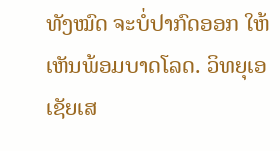ທັງໝົດ ຈະບໍ່ປາກົດອອກ ໃຫ້ເຫັນພ້ອມບາດໂລດ. ວິທຍຸເອເຊັຍເສ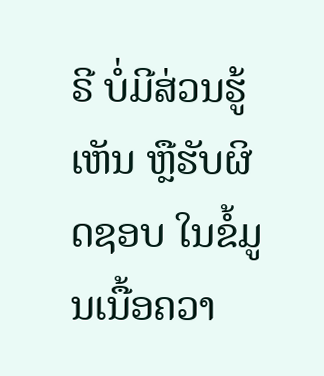ຣີ ບໍ່ມີສ່ວນຮູ້ເຫັນ ຫຼືຮັບຜິດຊອບ ໃນຂໍ້ມູນເນື້ອຄວາ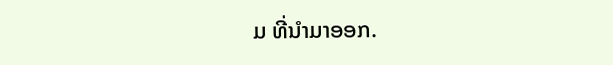ມ ທີ່ນໍາມາອອກ.